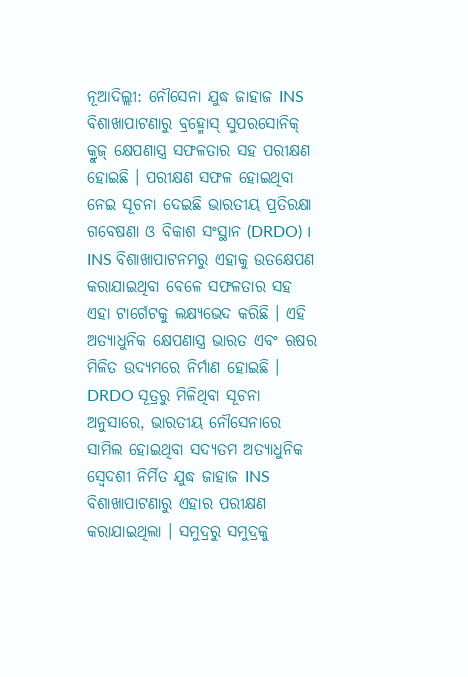ନୂଆଦିଲ୍ଲୀ: ନୌସେନା ଯୁଦ୍ଧ ଜାହାଜ INS ବିଶାଖାପାଟଣାରୁ ବ୍ରହ୍ମୋସ୍ ସୁପରସୋନିକ୍ କ୍ରୁଜ୍ କ୍ଷେପଣାସ୍ତ୍ର ସଫଳତାର ସହ ପରୀକ୍ଷଣ ହୋଇଛି । ପରୀକ୍ଷଣ ସଫଳ ହୋଇଥିବା ନେଇ ସୂଚନା ଦେଇଛି ଭାରତୀୟ ପ୍ରତିରକ୍ଷା ଗବେଷଣା ଓ ବିକାଶ ସଂସ୍ଥାନ (DRDO) । INS ବିଶାଖାପାଟନମରୁ ଏହାକୁ ଉତକ୍ଷେପଣ କରାଯାଇଥିବା ବେଳେ ସଫଳତାର ସହ ଏହା ଟାର୍ଗେଟକୁ ଲକ୍ଷ୍ୟଭେଦ କରିଛି । ଏହି ଅତ୍ୟାଧୁନିକ କ୍ଷେପଣାସ୍ତ୍ର ଭାରତ ଏବଂ ଋଷର ମିଳିତ ଉଦ୍ୟମରେ ନିର୍ମାଣ ହୋଇଛି ।
DRDO ସୂତ୍ରରୁ ମିଳିଥିବା ସୂଚନା ଅନୁସାରେ, ଭାରତୀୟ ନୌସେନାରେ ସାମିଲ ହୋଇଥିବା ସଦ୍ୟତମ ଅତ୍ୟାଧୁନିକ ସ୍ବେଦଶୀ ନିର୍ମିତ ଯୁଦ୍ଧ ଜାହାଜ INS ବିଶାଖାପାଟଣାରୁ ଏହାର ପରୀକ୍ଷଣ କରାଯାଇଥିଲା । ସମୁଦ୍ରରୁ ସମୁଦ୍ରକୁ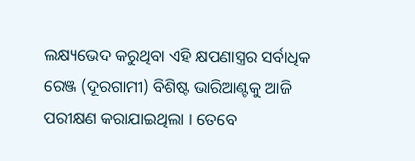ଲକ୍ଷ୍ୟଭେଦ କରୁଥିବା ଏହି କ୍ଷପଣାସ୍ତ୍ରର ସର୍ବାଧିକ ରେଞ୍ଜ (ଦୂରଗାମୀ) ବିଶିଷ୍ଟ ଭାରିଆଣ୍ଟକୁ ଆଜି ପରୀକ୍ଷଣ କରାଯାଇଥିଲା । ତେବେ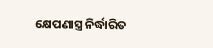କ୍ଷେପଣାସ୍ତ୍ର ନିର୍ଦ୍ଧାରିତ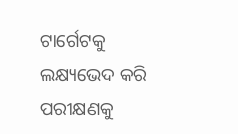ଟାର୍ଗେଟକୁ ଲକ୍ଷ୍ୟଭେଦ କରି ପରୀକ୍ଷଣକୁ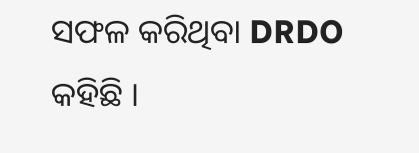ସଫଳ କରିଥିବା DRDO କହିଛି ।